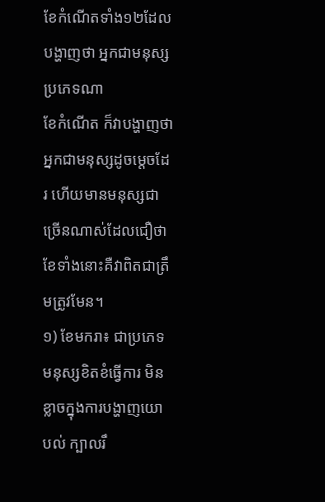ខែកំណើតទាំង១២ដែលបង្ហាញថា អ្នកជាមនុស្សប្រភេទណា
ខែកំណើត ក៏វាបង្ហាញថាអ្នកជាមនុស្សដូចម្ដេចដែរ ហើយមានមនុស្សជាច្រើនណាស់ដែលជឿថា ខែទាំងនោះគឺវាពិតជាត្រឹមត្រូវមែន។
១) ខែមករា៖ ជាប្រភេទមនុស្សខិតខំធ្វើការ មិនខ្លាចក្នុងការបង្ហាញយោបល់ ក្បាលរឹ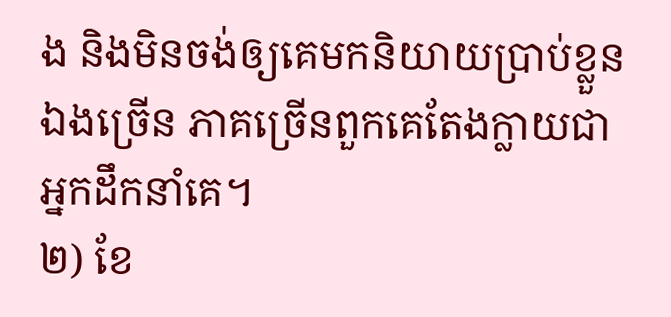ង និងមិនចង់ឲ្យគេមកនិយាយប្រាប់ខ្លួនឯងច្រើន ភាគច្រើនពួកគេតែងក្លាយជា អ្នកដឹកនាំគេ។
២) ខែ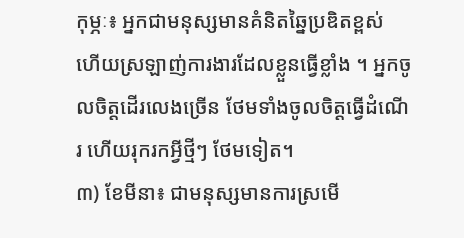កុម្ភៈ៖ អ្នកជាមនុស្សមានគំនិតឆ្នៃប្រឌិតខ្ពស់ ហើយស្រឡាញ់ការងារដែលខ្លួនធ្វើខ្លាំង ។ អ្នកចូលចិត្តដើរលេងច្រើន ថែមទាំងចូលចិត្តធ្វើដំណើរ ហើយរុករកអ្វីថ្មីៗ ថែមទៀត។
៣) ខែមីនា៖ ជាមនុស្សមានការស្រមើ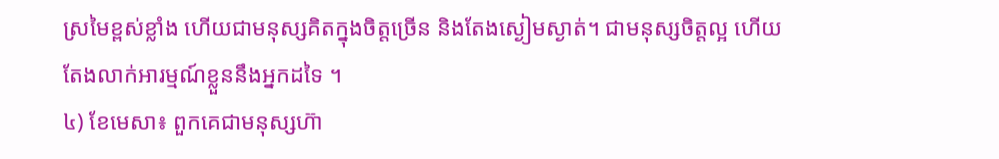ស្រមៃខ្ពស់ខ្លាំង ហើយជាមនុស្សគិតក្នុងចិត្តច្រើន និងតែងស្ងៀមស្ងាត់។ ជាមនុស្សចិត្តល្អ ហើយតែងលាក់អារម្មណ៍ខ្លួននឹងអ្នកដទៃ ។
៤) ខែមេសា៖ ពួកគេជាមនុស្សហ៊ា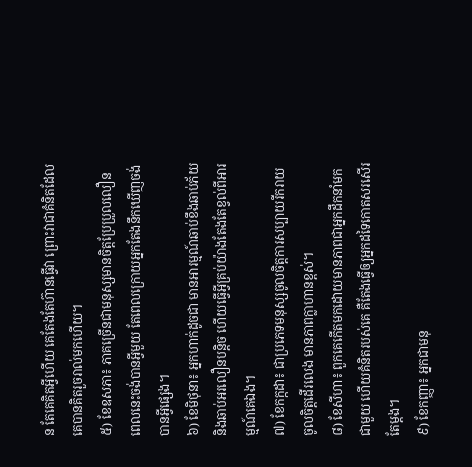ន តែគេគិតអ្វីហើយ គេតែងតែហ៊ានធ្វើវា ព្រោះវាជាគំនិតដែលគេបានគិតរួចរាល់មកហើយ។
៥) ខែឧសភា៖ ភាគច្រើនជាមនុស្សមានចិត្តប្រែប្រួលលឿន ពេលនេះចង់បានអ្វីមួយ តែពេលក្រោយអ្នកតែងនឹកឃើញចង់បានអ្វីផ្សេង។
៦) ខែមិថុនា៖ អ្នកហាក់ដូចជា មានអារម្មណ៍ឆាប់ខឹងឆាប់ភ័យនិងឆាប់អរលឿនបន្តិច ហើយធ្វើអ្វីគ្រប់យ៉ាងតែងតែខ្វល់ពីអារម្មណ៍គេឯង។
៧) ខែកក្កដា៖ ជាប្រភេទមនុស្សចូលចិត្តការសប្បាយរីករាយ ចូលចិត្តដើរលេង មានភាពក្លាហានខ្ពស់។
៨) ខែសីហា៖ ពួកគេកើតមកដោយមានភាពជាអ្នកដឹកនាំមកជាមួយ ហើយគំនិតរបស់គេ គឺតែងធ្វើឲ្យអ្នកដទៃកោតសរសើរតែម្ដង។
៩) ខែកញ្ញា៖ អ្នកជាមនុ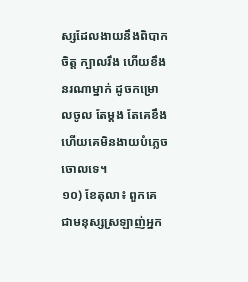ស្សដែលងាយនឹងពិបាកចិត្ត ក្បាលរឹង ហើយខឹងនរណាម្នាក់ ដូចកម្រោលចូល តែម្ដង តែគេខឹងហើយគេមិនងាយបំភ្លេចចោលទេ។
១០) ខែតុលា៖ ពួកគេជាមនុស្សស្រឡាញ់អ្នក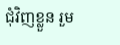ជុំវិញខ្លួន រួម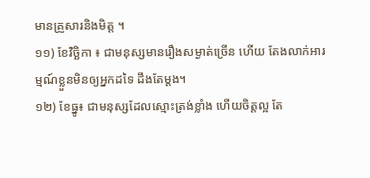មានគ្រួសារនិងមិត្ត ។
១១) ខែវិច្ឆិកា ៖ ជាមនុស្សមានរឿងសម្ងាត់ច្រើន ហើយ តែងលាក់អារម្មណ៍ខ្លួនមិនឲ្យអ្នកដទៃ ដឹងតែម្ដង។
១២) ខែធ្នូ៖ ជាមនុស្សដែលស្មោះត្រង់ខ្លាំង ហើយចិត្តល្អ តែ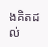ងគិតដល់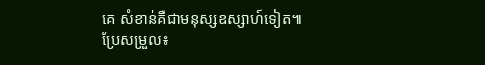គេ សំខាន់គឺជាមនុស្សឧស្សាហ៍ទៀត៕
ប្រែសម្រួល៖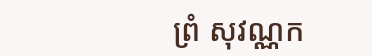ព្រំ សុវណ្ណក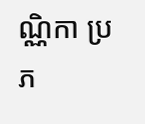ណ្ណិកា ប្រភ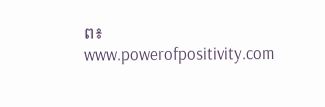ព៖ www.powerofpositivity.com